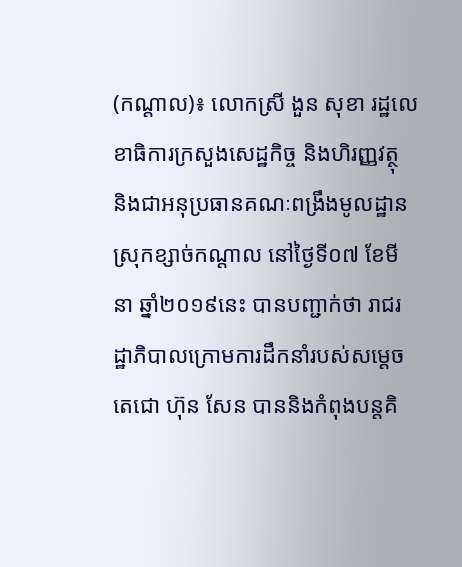(កណ្តាល)៖ លោកស្រី ងួន សុខា រដ្ឋលេខាធិការក្រសួងសេដ្ឋកិច្ច និងហិរញ្ញវត្ថុ និងជាអនុប្រធានគណៈពង្រឹងមូលដ្ឋានស្រុកខ្សាច់កណ្តាល នៅថ្ងៃទី០៧ ខែមីនា ឆ្នាំ២០១៩នេះ បានបញ្ជាក់ថា រាជរដ្ឋាភិបាលក្រោមការដឹកនាំរបស់សម្តេចតេជោ ហ៊ុន សែន បាននិងកំពុងបន្តគិ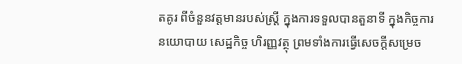តគូរ ពីចំនួនវត្តមានរបស់ស្រ្តី ក្នុងការទទួលបានតួនាទី ក្នុងកិច្ចការនយោបាយ សេដ្ឋកិច្ច ហិរញ្ញវត្ថុ ព្រមទាំងការធ្វើសេចក្តីសម្រេច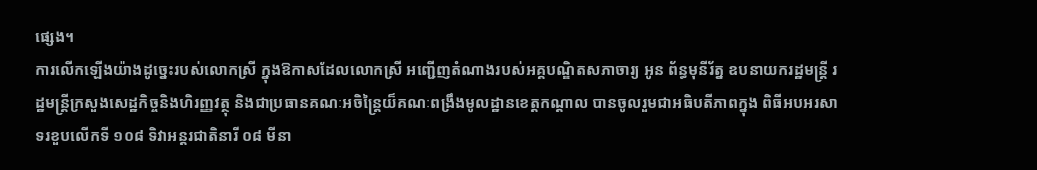ផ្សេង។
ការលើកឡើងយ៉ាងដូច្នេះរបស់លោកស្រី ក្នុងឱកាសដែលលោកស្រី អញ្ជើញតំណាងរបស់អគ្គបណ្ឌិតសភាចារ្យ អូន ព័ន្ធមុនីរ័ត្ន ឧបនាយករដ្ឋមន្រ្តី រដ្ឋមន្រ្តីក្រសួងសេដ្ឋកិច្ចនិងហិរញ្ញវត្ថុ និងជាប្រធានគណៈអចិន្រ្តៃយ៏គណៈពង្រឹងមូលដ្ឋានខេត្តកណ្តាល បានចូលរួមជាអធិបតីភាពក្នុង ពិធីអបអរសាទរខួបលើកទី ១០៨ ទិវាអន្តរជាតិនារី ០៨ មីនា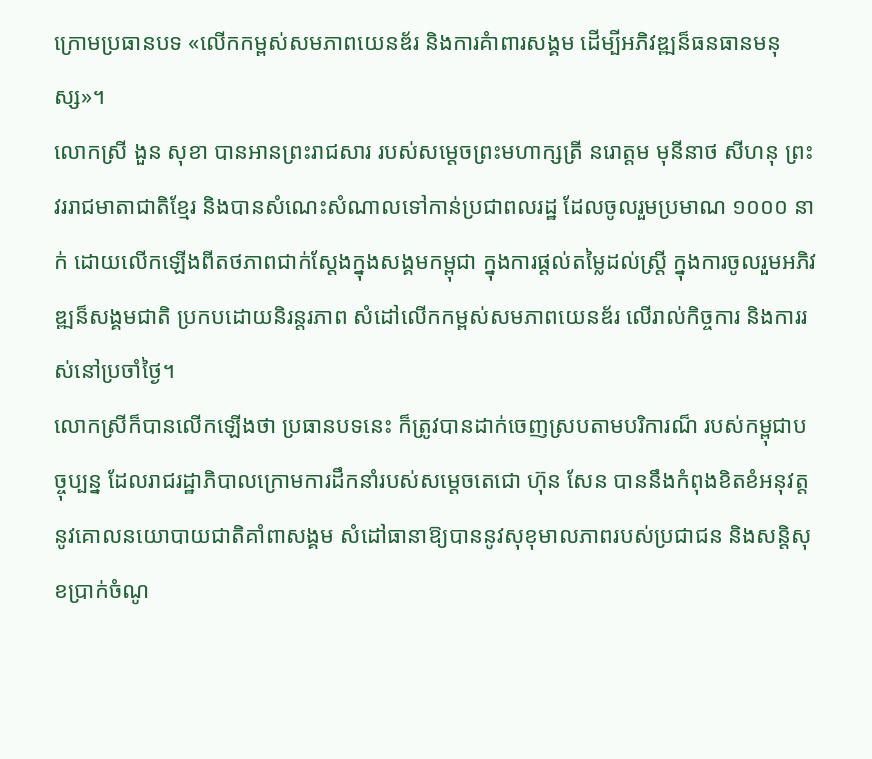ក្រោមប្រធានបទ «លើកកម្ពស់សមភាពយេនឌ័រ និងការគំាពារសង្គម ដើម្បីអភិវឌ្ឍន៏ធនធានមនុស្ស»។
លោកស្រី ងួន សុខា បានអានព្រះរាជសារ របស់សម្តេចព្រះមហាក្សត្រី នរោត្តម មុនីនាថ សីហនុ ព្រះវររាជមាតាជាតិខ្មែរ និងបានសំណេះសំណាលទៅកាន់ប្រជាពលរដ្ឋ ដែលចូលរួមប្រមាណ ១០០០ នាក់ ដោយលើកឡើងពីតថភាពជាក់ស្តែងក្នុងសង្គមកម្ពុជា ក្នុងការផ្តល់តម្លៃដល់ស្រ្តី ក្នុងការចូលរួមអភិវឌ្ឍន៏សង្គមជាតិ ប្រកបដោយនិរន្តរភាព សំដៅលើកកម្ពស់សមភាពយេនឌ័រ លើរាល់កិច្ចការ និងការរស់នៅប្រចាំថ្ងៃ។
លោកស្រីក៏បានលើកឡើងថា ប្រធានបទនេះ ក៏ត្រូវបានដាក់ចេញស្របតាមបរិការណ៏ របស់កម្ពុជាបច្ចុប្បន្ន ដែលរាជរដ្ឋាភិបាលក្រោមការដឹកនាំរបស់សម្តេចតេជោ ហ៊ុន សែន បាននឹងកំពុងខិតខំអនុវត្ត នូវគោលនយោបាយជាតិគាំពាសង្គម សំដៅធានាឱ្យបាននូវសុខុមាលភាពរបស់ប្រជាជន និងសន្តិសុខប្រាក់ចំណូ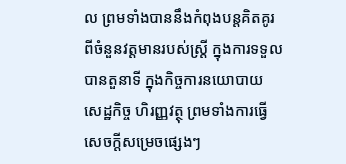ល ព្រមទាំងបាននឹងកំពុងបន្តគិតគូរ ពីចំនួនវត្តមានរបស់ស្រ្តី ក្នុងការទទួលបានតួនាទី ក្នុងកិច្ចការនយោបាយ សេដ្ឋកិច្ច ហិរញ្ញវត្ថុ ព្រមទាំងការធ្វើសេចក្តីសម្រេចផ្សេងៗ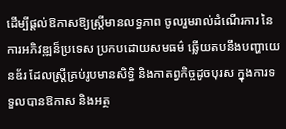ដើម្បីផ្តល់ឱកាសឱ្យស្ត្រីមានលទ្ធភាព ចូលរួមរាល់ដំណើរការ នៃការអភិវឌ្ឍន៏ប្រទេស ប្រកបដោយសមធម៌ ឆ្លើយតបនឹងបញ្ហាយេនឌ័រ ដែលស្រ្តីគ្រប់រូបមានសិទ្ធិ និងកាតព្វកិច្ចដូចបុរស ក្នុងការទទួលបានឱកាស និងអត្ថ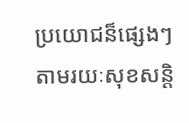ប្រយោជន៏ផ្សេងៗ តាមរយៈសុខសន្តិ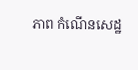ភាព កំណើនសេដ្ឋ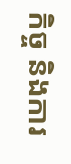កិច្ច និងការ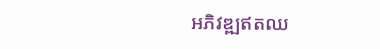អភិវឌ្ឍឥតឈ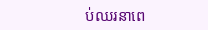ប់ឈរនាពេ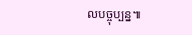លបច្ចុប្បន្ន៕